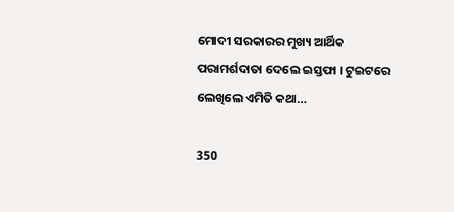ମୋଦୀ ସରକାରର ମୁଖ୍ୟ ଆର୍ଥିକ ପରାମର୍ଶଦାତା ଦେଲେ ଇସ୍ତଫା । ଟୁଇଟରେ ଲେଖିଲେ ଏମିତି କଥା…

350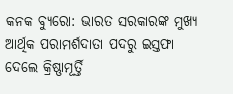କନକ ବ୍ୟୁରୋ: ଭାରତ ସରକାରଙ୍କ ମୁଖ୍ୟ ଆର୍ଥିକ ପରାମର୍ଶଦାତା ପଦରୁ ଇସ୍ତଫା ଦେଲେ କ୍ରିଷ୍ଣାମୂର୍ତ୍ତି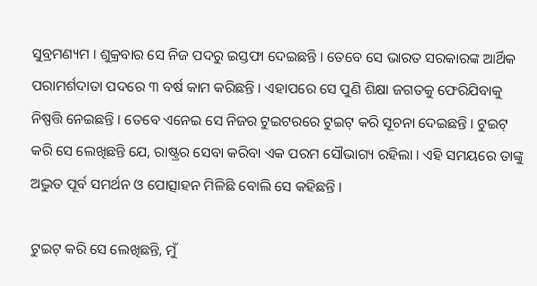ସୁବ୍ରମଣ୍ୟମ । ଶୁକ୍ରବାର ସେ ନିଜ ପଦରୁ ଇସ୍ତଫା ଦେଇଛନ୍ତି । ତେବେ ସେ ଭାରତ ସରକାରଙ୍କ ଆର୍ଥିକ ପରାମର୍ଶଦାତା ପଦରେ ୩ ବର୍ଷ କାମ କରିଛନ୍ତି । ଏହାପରେ ସେ ପୁଣି ଶିକ୍ଷା ଜଗତକୁ ଫେରିଯିବାକୁ ନିଷ୍ପତ୍ତି ନେଇଛନ୍ତି । ତେବେ ଏନେଇ ସେ ନିଜର ଟୁଇଟରରେ ଟୁଇଟ୍ କରି ସୂଚନା ଦେଇଛନ୍ତି । ଟୁଇଟ୍ କରି ସେ ଲେଖିଛନ୍ତି ଯେ, ରାଷ୍ଟ୍ରର ସେବା କରିବା ଏକ ପରମ ସୌଭାଗ୍ୟ ରହିଲା । ଏହି ସମୟରେ ତାଙ୍କୁ ଅଦ୍ଭୁତ ପୂର୍ବ ସମର୍ଥନ ଓ ପୋତ୍ସାହନ ମିଳିଛି ବୋଲି ସେ କହିଛନ୍ତି ।

ଟୁଇଟ୍ କରି ସେ ଲେଖିଛନ୍ତି, ମୁଁ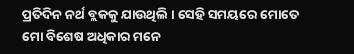ପ୍ରତିଦିନ ନର୍ଥ ବ୍ଲକକୁ ଯାଉଥିଲି । ସେହି ସମୟରେ ମୋତେ ମୋ ବିଶେଷ ଅଧିକାର ମନେ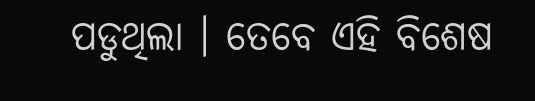ପଡୁଥିଲା । ତେବେ ଏହି ବିଶେଷ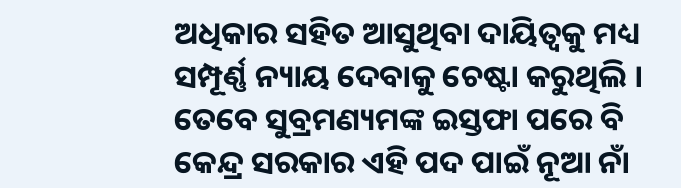ଅଧିକାର ସହିତ ଆସୁଥିବା ଦାୟିତ୍ୱକୁ ମଧ୍ୟ ସମ୍ପୂର୍ଣ୍ଣ ନ୍ୟାୟ ଦେବାକୁ ଚେଷ୍ଟା କରୁଥିଲି । ତେବେ ସୁବ୍ରମଣ୍ୟମଙ୍କ ଇସ୍ତଫା ପରେ ବି କେନ୍ଦ୍ର ସରକାର ଏହି ପଦ ପାଇଁ ନୂଆ ନାଁ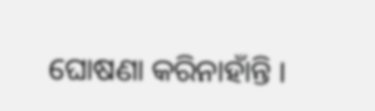ଘୋଷଣା କରିନାହାଁନ୍ତି ।